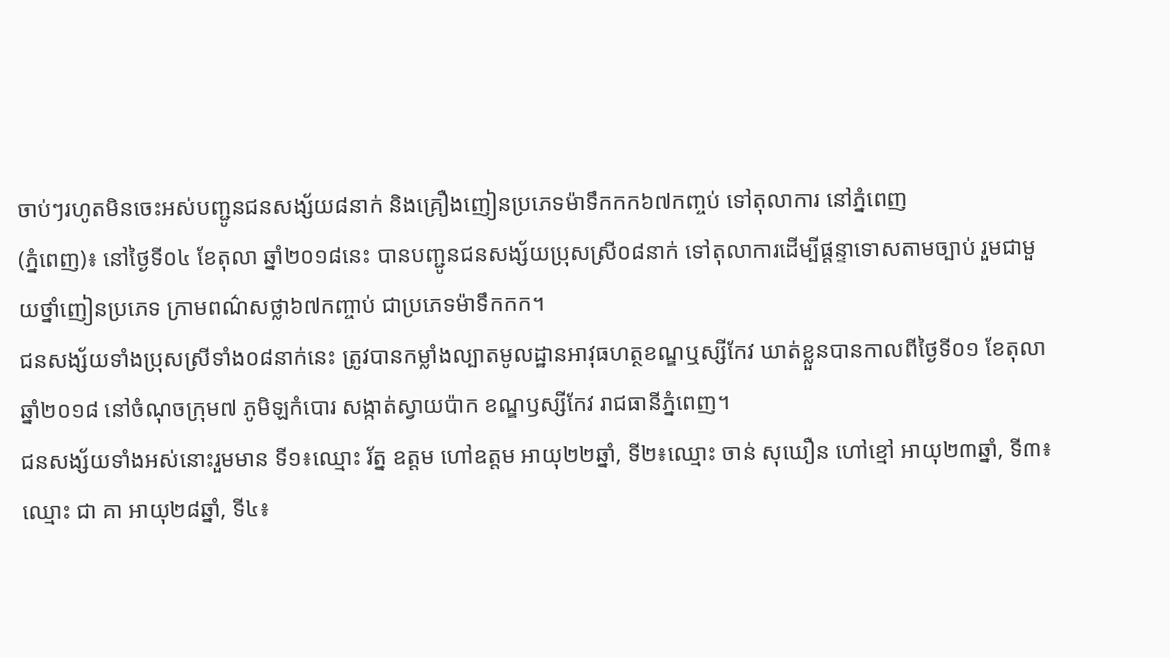ចាប់ៗរហូតមិនចេះអស់បញ្ជូនជនសង្ស័យ៨នាក់ និងគ្រឿងញៀនប្រភេទម៉ាទឹកកក៦៧កញ្ចប់ ទៅតុលាការ នៅភ្នំពេញ
(ភ្នំពេញ)៖ នៅថ្ងៃទី០៤ ខែតុលា ឆ្នាំ២០១៨នេះ បានបញ្ជូនជនសង្ស័យប្រុសស្រី០៨នាក់ ទៅតុលាការដើម្បីផ្តន្ទាទោសតាមច្បាប់ រួមជាមួយថ្នាំញៀនប្រភេទ ក្រាមពណ៌សថ្លា៦៧កញ្ចាប់ ជាប្រភេទម៉ាទឹកកក។
ជនសង្ស័យទាំងប្រុសស្រីទាំង០៨នាក់នេះ ត្រូវបានកម្លាំងល្បាតមូលដ្ឋានអាវុធហត្ថខណ្ឌឬស្សីកែវ ឃាត់ខ្លួនបានកាលពីថ្ងៃទី០១ ខែតុលា ឆ្នាំ២០១៨ នៅចំណុចក្រុម៧ ភូមិឡកំបោរ សង្កាត់ស្វាយប៉ាក ខណ្ឌឫស្សីកែវ រាជធានីភ្នំពេញ។
ជនសង្ស័យទាំងអស់នោះរួមមាន ទី១៖ឈ្មោះ រ័ត្ន ឧត្តម ហៅឧត្តម អាយុ២២ឆ្នាំ, ទី២៖ឈ្មោះ ចាន់ សុឃឿន ហៅខ្មៅ អាយុ២៣ឆ្នាំ, ទី៣៖ឈ្មោះ ជា គា អាយុ២៨ឆ្នាំ, ទី៤៖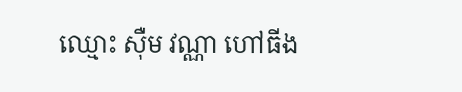ឈ្មោះ ស៊ឺម វណ្ណា ហៅធីង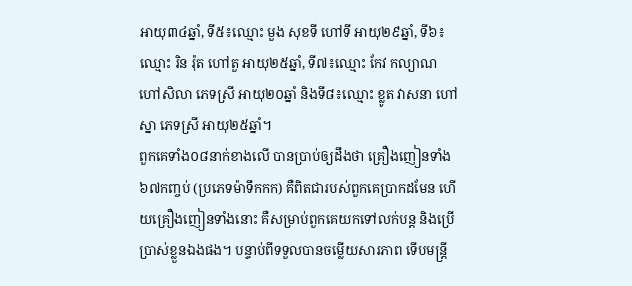អាយុ៣៤ឆ្នាំ, ទី៥៖ឈ្មោះ មួង សុខទី ហៅទី អាយុ២៩ឆ្នាំ, ទី៦៖ឈ្មោះ រិន រ៉ុត ហៅតួ អាយុ២៥ឆ្នាំ, ទី៧៖ឈ្មោះ កែវ កល្យាណ ហៅសិលា ភេទស្រី អាយុ២០ឆ្នាំ និងទី៨៖ឈ្មោះ ខ្លូត វាសនា ហៅស្នា ភេទស្រី អាយុ២៥ឆ្នាំ។
ពួកគេទាំង០៨នាក់ខាងលើ បានប្រាប់ឲ្យដឹងថា គ្រឿងញៀនទាំង៦៧កញ្ចប់ (ប្រភេទម៉ាទឹកកក) គឺពិតជារបស់ពួកគេប្រាកដមែន ហើយគ្រឿងញៀនទាំងនោះ គឺសម្រាប់ពួកគេយកទៅលក់បន្ត និងប្រើប្រាស់ខ្លួនឯងផង។ បន្ទាប់ពីទទួលបានចម្លើយសារភាព ទើបមន្ត្រី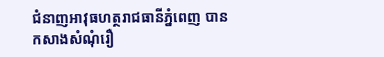ជំនាញអាវុធហត្ថរាជធានីភ្នំពេញ បានកសាងសំណុំរឿ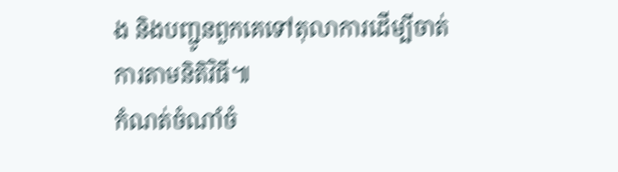ង និងបញ្ជូនពួកគេទៅតុលាការដើម្បីចាត់ការតាមនិតិវិធី៕
កំណត់ចំណាំចំ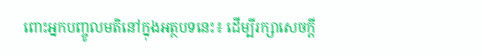ពោះអ្នកបញ្ចូលមតិនៅក្នុងអត្ថបទនេះ៖ ដើម្បីរក្សាសេចក្ដី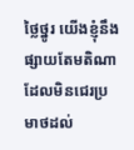ថ្លៃថ្នូរ យើងខ្ញុំនឹងផ្សាយតែមតិណា ដែលមិនជេរប្រមាថដល់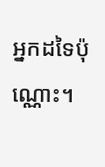អ្នកដទៃប៉ុណ្ណោះ។